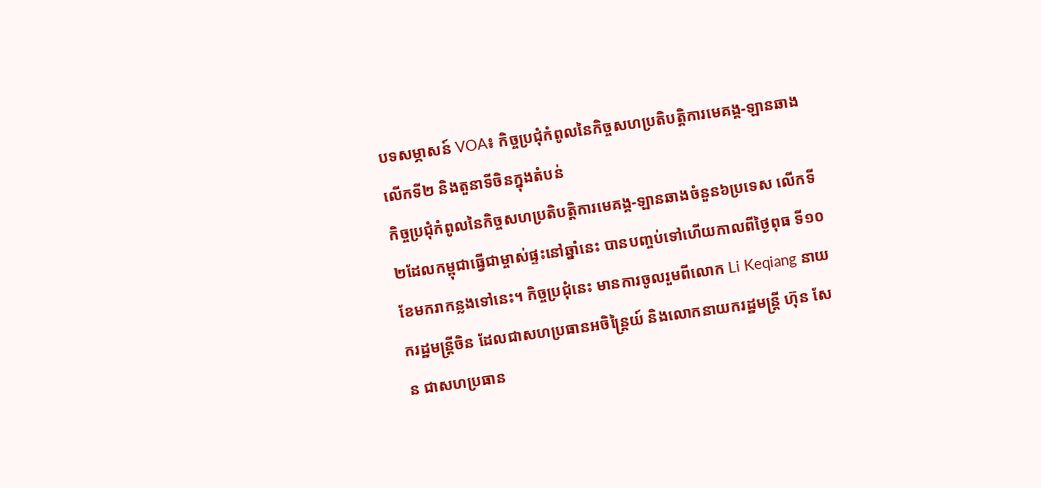បទសម្ភាសន៍ VOA៖ កិច្ចប្រជុំកំពូលនៃកិច្ចសហប្រតិបត្តិការមេគង្គ-ឡានឆាងលើកទី២ និងតួនាទីចិនក្នុងតំបន់
កិច្ចប្រជុំកំពូលនៃកិច្ចសហប្រតិបត្តិការមេគង្គ-ឡានឆាងចំនួន៦ប្រទេស លើកទី២ដែលកម្ពុជាធ្វើជាម្ចាស់ផ្ទះនៅឆ្នាំនេះ បានបញ្ចប់ទៅហើយកាលពីថ្ងៃពុធ ទី១០ ខែមករាកន្លងទៅនេះ។ កិច្ចប្រជុំនេះ មានការចូលរួមពីលោក Li Keqiang នាយករដ្ឋមន្ត្រីចិន ដែលជាសហប្រធានអចិន្ត្រៃយ៍ និងលោកនាយករដ្ឋមន្ត្រី ហ៊ុន សែន ជាសហប្រធាន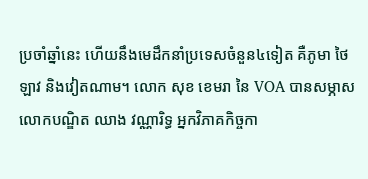ប្រចាំឆ្នាំនេះ ហើយនឹងមេដឹកនាំប្រទេសចំនួន៤ទៀត គឺភូមា ថៃ ឡាវ និងវៀតណាម។ លោក សុខ ខេមរា នៃ VOA បានសម្ភាសលោកបណ្ឌិត ឈាង វណ្ណារិទ្ធ អ្នកវិភាគកិច្ចកា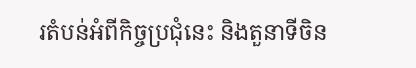រតំបន់អំពីកិច្ចប្រជុំនេះ និងតួនាទីចិន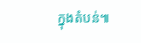ក្នុងតំបន់៕